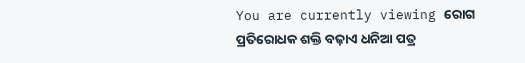You are currently viewing ରୋଗ ପ୍ରତିରୋଧକ ଶକ୍ତି ବଢ଼ାଏ ଧନିଆ ପତ୍ର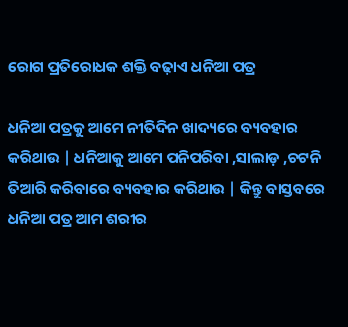ରୋଗ ପ୍ରତିରୋଧକ ଶକ୍ତି ବଢ଼ାଏ ଧନିଆ ପତ୍ର

ଧନିଆ ପତ୍ରକୁ ଆମେ ନୀତିଦିନ ଖାଦ୍ୟରେ ବ୍ୟବହାର କରିଥାଉ | ଧନିଆକୁ ଆମେ ପନିପରିବା ,ସାଲାଡ଼ ,ଚଟନି ତିଆରି କରିବାରେ ବ୍ୟବହାର କରିଥାଉ | କିନ୍ତୁ ବାସ୍ତବରେ ଧନିଆ ପତ୍ର ଆମ ଶରୀର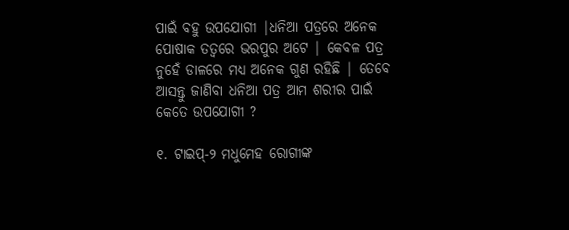ପାଇଁ ବହୁ ଉପଯୋଗୀ |ଧନିଆ ପତ୍ରରେ ଅନେକ ପୋଷାକ ତତ୍ୱରେ ଭରପୁର ଅଟେ | କେବଳ ପତ୍ର ନୁହେଁ ଡାଳରେ ମଧ୍ୟ ଅନେକ ଗୁଣ ରହିଛି | ତେବେ ଆସନ୍ତୁ ଜାଣିବା ଧନିଆ ପତ୍ର ଆମ ଶରୀର ପାଇଁ କେତେ ଉପଯୋଗୀ ?

୧. ଟାଇପ୍-୨ ମଧୁମେହ ରୋଗୀଙ୍କ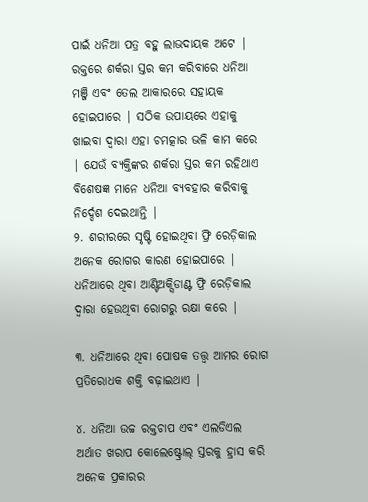ପାଇଁ ଧନିଆ ପତ୍ର ବହୁ ଲାଭଦାୟକ ଅଟେ | ରକ୍ତରେ ଶର୍କରା ସ୍ତର କମ କରିବାରେ ଧନିଆ ମଞ୍ଜି ଏବଂ ତେଲ ଆକାରରେ ସହାୟକ ହୋଇପାରେ | ସଠିକ ଉପାୟରେ ଏହାକୁ ଖାଇବା ଦ୍ୱାରା ଏହା ଚମତ୍କାର ଭଳି କାମ କରେ | ଯେଉଁ ବ୍ୟକ୍ତିଙ୍କର ଶର୍କରା ସ୍ତର କମ ରହିଥାଏ ବିଶେଷଜ୍ଞ ମାନେ ଧନିଆ ବ୍ୟବହାର କରିବାକୁ ନିର୍ଦ୍ଦେଶ ଦେଇଥାନ୍ତି |
୨. ଶରୀରରେ ସୃଷ୍ଟି ହୋଇଥିବା ଫ୍ରି ରେଡ଼ିକାଲ ଅନେକ ରୋଗର କାରଣ ହୋଇପାରେ | ଧନିଆରେ ଥିବା ଆଣ୍ଟିଅକ୍ସିଡାଣ୍ଟ ଫ୍ରି ରେଡ଼ିକାଲ ଦ୍ୱାରା ହେଉଥିବା ରୋଗରୁ ରକ୍ଷା କରେ |

୩. ଧନିଆରେ ଥିବା ପୋଷକ ତତ୍ତ୍ୱ ଆମର ରୋଗ ପ୍ରତିରୋଧକ ଶକ୍ତି ବଢ଼ାଇଥାଏ |

୪. ଧନିଆ ଉଚ୍ଚ ରକ୍ତଚାପ ଏବଂ ଏଲଡିଏଲ ଅର୍ଥାତ ଖରାପ କୋଲେଷ୍ଟ୍ରୋଲ୍ ସ୍ତରକୁ ହ୍ରାସ କରି ଅନେକ ପ୍ରକାରର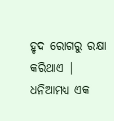ହୃଦ ରୋଗରୁ ରକ୍ଷା କରିଥାଏ | ଧନିଆମଧ୍ୟ ଏକ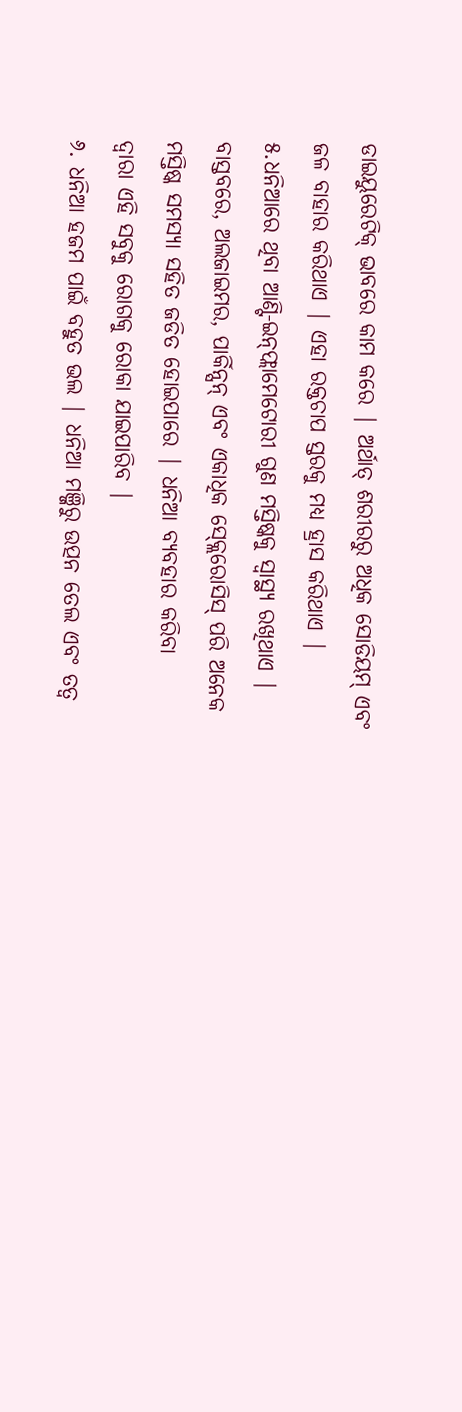ଡାଇୟୁରେଟିକ୍ ଭାବରେ କାମ କରେ | ଅର୍ଥାତ୍ ଶରୀରରୁ ଅଧିକ ସୋଡିୟମ୍ ଏବଂ ଜଳ ବାହାର କରିଥାଏ | ଏହା ରକ୍ତଚାପ ସ୍ତରକୁ ମଧ୍ୟ ହ୍ରାସ କରିଥାଏ |
୫.ଧନିଆରେ ଥିବା ଆଣ୍ଟି-ଇନ୍‌ଫ୍ଲାମେଟୋରୀ ଗୁଣ ମସ୍ତିଷ୍କକୁ ସ୍ୱାସ୍ଥ୍ୟ ରଖିଥାଏ | ବାସ୍ତବରେ, ଅଲଜାଇମର, ପାର୍କିନ୍ସନ୍ ଏବଂ ଏକାଧିକ ସ୍କ୍ଲେରୋସିସ୍ ପରି ଅନେକ ମସ୍ତିଷ୍କ ସମସ୍ୟା ସହିତ ଜଡିତ ହୋଇପାରେ | ଧନିଆ ବ୍ୟବହାର କରିବା
ଦ୍ୱାରା ଏହି ସବୁକୁ ରୋଗକୁ ରୋକା ଯାଇପାରିବ |
୬. ଧନିଆ ହଜମ ପାଇଁ ବହୁତ ଭଲ | ଧନିଆ ମଞ୍ଜିରୁ ଉତ୍ପନ ତେଲ ଏବଂ ତତ୍ୱ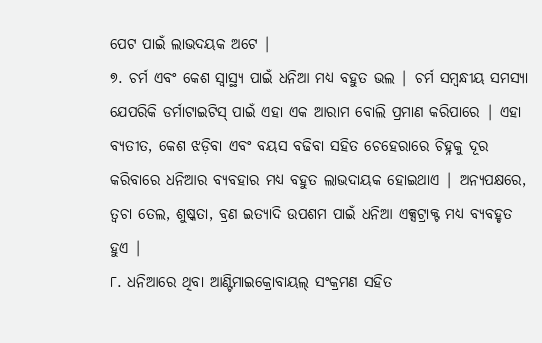ପେଟ ପାଇଁ ଲାଭଦୟକ ଅଟେ |
୭. ଚର୍ମ ଏବଂ କେଶ ସ୍ୱାସ୍ଥ୍ୟ ପାଇଁ ଧନିଆ ମଧ୍ୟ ବହୁତ ଭଲ | ଚର୍ମ ସମ୍ବନ୍ଧୀୟ ସମସ୍ୟା ଯେପରିକି ଡର୍ମାଟାଇଟିସ୍ ପାଇଁ ଏହା ଏକ ଆରାମ ବୋଲି ପ୍ରମାଣ କରିପାରେ | ଏହା ବ୍ୟତୀତ, କେଶ ଝଡ଼ିବା ଏବଂ ବୟସ ବଢିବା ସହିତ ଚେହେରାରେ ଚିହ୍ନକୁ ଦୂର କରିବାରେ ଧନିଆର ବ୍ୟବହାର ମଧ୍ୟ ବହୁତ ଲାଭଦାୟକ ହୋଇଥାଏ | ଅନ୍ୟପକ୍ଷରେ, ତ୍ୱଚା ତେଲ, ଶୁଷ୍କତା, ବ୍ରଣ ଇତ୍ୟାଦି ଉପଶମ ପାଇଁ ଧନିଆ ଏକ୍ସଟ୍ରାକ୍ଟ ମଧ୍ୟ ବ୍ୟବହୃତ ହୁଏ |
୮. ଧନିଆରେ ଥିବା ଆଣ୍ଟିମାଇକ୍ରୋବାୟଲ୍ ସଂକ୍ରମଣ ସହିତ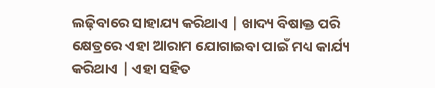ଲଢ଼ିବାରେ ସାହାଯ୍ୟ କରିଥାଏ | ଖାଦ୍ୟ ବିଷାକ୍ତ ପରି କ୍ଷେତ୍ରରେ ଏହା ଆରାମ ଯୋଗାଇବା ପାଇଁ ମଧ୍ୟ କାର୍ଯ୍ୟ କରିଥାଏ | ଏହା ସହିତ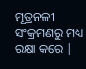ମୂତ୍ରନଳୀ ସଂକ୍ରମଣରୁ ମଧ୍ୟ ରକ୍ଷା କରେ |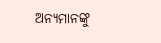ଅନ୍ୟମାନଙ୍କୁ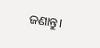ଜଣାନ୍ତୁ।